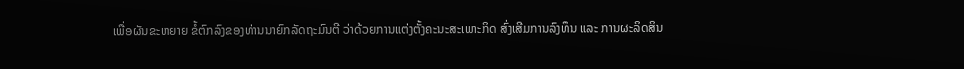ເພື່ອຜັນຂະຫຍາຍ ຂໍ້ຕົກລົງຂອງທ່ານນາຍົກລັດຖະມົນຕີ ວ່າດ້ວຍການແຕ່ງຕັ້ງຄະນະສະເພາະກິດ ສົ່ງເສີມການລົງທຶນ ແລະ ການຜະລິດສິນ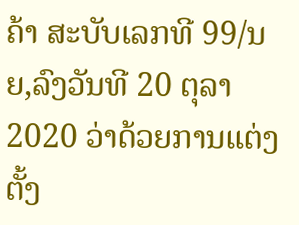ຄ້າ ສະບັບເລກທີ 99/ນຍ,ລົງວັນທີ 20 ຕຸລາ 2020 ວ່າດ້ວຍການແຕ່ງຕັ້ງ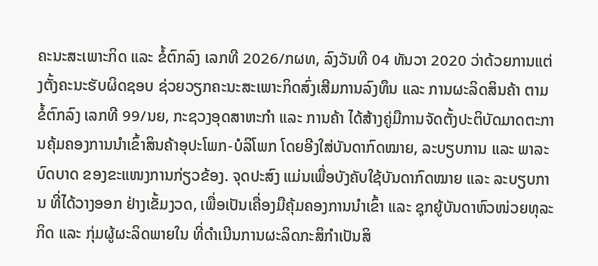ຄະນະສະເພາະກິດ ແລະ ຂໍ້ຕົກລົງ ເລກທີ 2026/ກຜທ, ລົງວັນທີ 04 ທັນວາ 2020 ວ່າດ້ວຍການແຕ່ງຕັ້ງຄະນະຮັບຜິດຊອບ ຊ່ວຍວຽກຄະນະສະເພາະກິດສົ່ງເສີມການລົງທຶນ ແລະ ການຜະລິດສິນຄ້າ ຕາມຂໍ້ຕົກລົງ ເລກທີ 99/ນຍ, ກະຊວງອຸດສາຫະກຳ ແລະ ການຄ້າ ໄດ້ສ້າງຄູ່ມືການຈັດຕັ້ງປະຕິບັດມາດຕະການຄຸ້ມຄອງການນໍາເຂົ້າສິນຄ້າອຸປະໂພກ-ບໍລິໂພກ ໂດຍອີງໃສ່ບັນດາກົດໝາຍ, ລະບຽບການ ແລະ ພາລະບົດບາດ ຂອງຂະແໜງການກ່ຽວຂ້ອງ. ຈຸດປະສົງ ແມ່ນເພື່ອບັງຄັບໃຊ້ບັນດາກົດໝາຍ ແລະ ລະບຽບການ ທີ່ໄດ້ວາງອອກ ຢ່າງເຂັ້ມງວດ, ເພື່ອເປັນເຄື່ອງມືຄຸ້ມຄອງການນໍາເຂົ້າ ແລະ ຊຸກຍູ້ບັນດາຫົວໜ່ວຍທຸລະກິດ ແລະ ກຸ່ມຜູ້ຜະລິດພາຍໃນ ທີ່ດຳເນີນການຜະລິດກະສິກຳເປັນສິ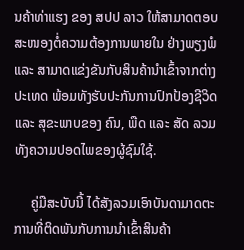ນຄ້າທ່າແຮງ ຂອງ ສປປ ລາວ ໃຫ້ສາມາດຕອບສະໜອງຕໍ່ຄວາມຕ້ອງການພາຍໃນ ຢ່າງພຽງພໍ ແລະ ສາມາດແຂ່ງຂັນກັບສິນຄ້ານຳເຂົ້າຈາກຕ່າງປະເທດ ພ້ອມທັງຮັບປະກັນການປົກປ້ອງຊີວິດ ແລະ ສຸຂະພາບຂອງ ຄົນ, ພືດ ແລະ ສັດ ລວມທັງຄວາມປອດໄພຂອງຜູ້ຊົມໃຊ້.

     ຄູ່ມືສະບັບນີ້ ໄດ້ສັງລວມເອົາບັນດາມາດຕະການທີ່ຕິດພັນກັບການນໍາເຂົ້າສິນຄ້າ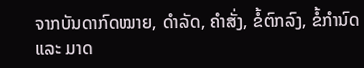ຈາກບັນດາກົດໝາຍ, ດໍາລັດ, ຄໍາສັ່ງ, ຂໍ້ຕົກລົງ, ຂໍ້ກໍານົດ ແລະ ມາດ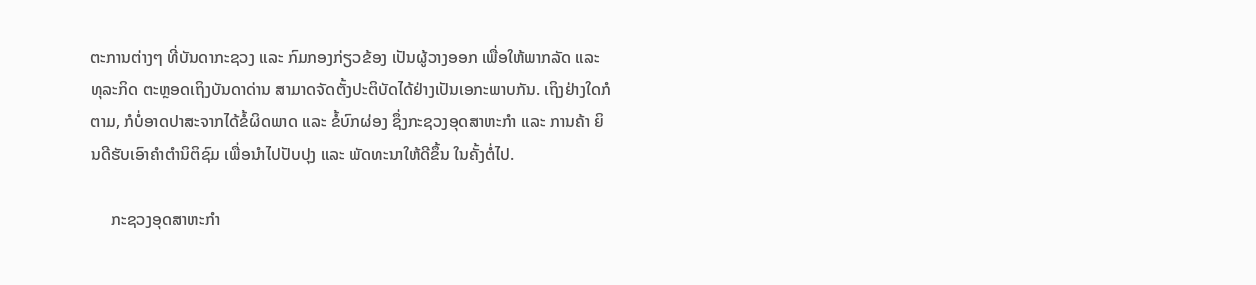ຕະການຕ່າງໆ ທີ່ບັນດາກະຊວງ ແລະ ກົມກອງກ່ຽວຂ້ອງ ເປັນຜູ້ວາງອອກ ເພື່ອໃຫ້ພາກລັດ ແລະ ທຸລະກິດ ຕະຫຼອດເຖິງບັນດາດ່ານ ສາມາດຈັດຕັ້ງປະຕິບັດໄດ້ຢ່າງເປັນເອກະພາບກັນ. ເຖິງຢ່າງໃດກໍຕາມ, ກໍບໍ່ອາດປາສະຈາກໄດ້ຂໍ້ຜິດພາດ ແລະ ຂໍ້ບົກຜ່ອງ ຊຶ່ງກະຊວງອຸດສາຫະກຳ ແລະ ການຄ້າ ຍິນດີຮັບເອົາຄໍາຕໍານິຕິຊົມ ເພື່ອນໍາໄປປັບປຸງ ແລະ ພັດທະນາໃຫ້ດີຂຶ້ນ ໃນຄັ້ງຕໍ່ໄປ.

     ກະຊວງອຸດສາຫະກຳ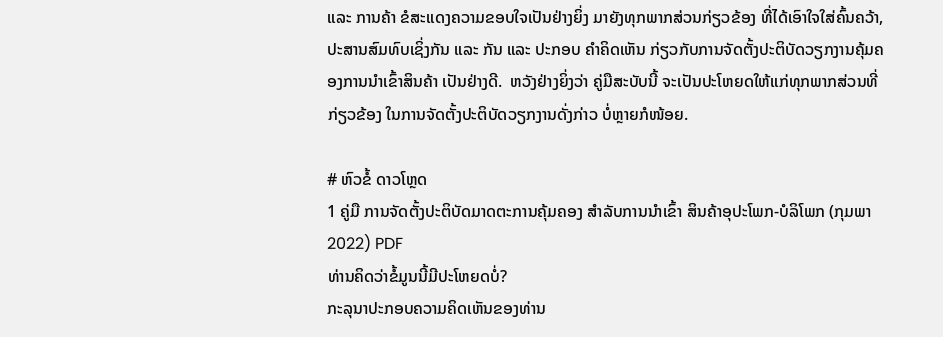ແລະ ການຄ້າ ຂໍສະແດງຄວາມຂອບໃຈເປັນຢ່າງຍິ່ງ ມາຍັງທຸກພາກສ່ວນກ່ຽວຂ້ອງ ທີ່ໄດ້ເອົາໃຈໃສ່ຄົ້ນຄວ້າ, ປະສານສົມທົບເຊິ່ງກັນ ແລະ ກັນ ແລະ ປະກອບ ຄໍາຄິດເຫັນ ກ່ຽວກັບການຈັດຕັ້ງປະຕິບັດວຽກງານຄຸ້ມຄອງການນໍາເຂົ້າສິນຄ້າ ເປັນຢ່າງດີ.  ຫວັງຢ່າງຍິ່ງວ່າ ຄູ່ມືສະບັບນີ້ ຈະເປັນປະໂຫຍດໃຫ້ແກ່ທຸກພາກສ່ວນທີ່ກ່ຽວຂ້ອງ ໃນການຈັດຕັ້ງປະຕິບັດວຽກງານດັ່ງກ່າວ ບໍ່ຫຼາຍກໍໜ້ອຍ.

# ຫົວຂໍ້ ດາວໂຫຼດ
1 ຄູ່ມື ການຈັດຕັ້ງປະຕິບັດມາດຕະການຄຸ້ມຄອງ ສໍາລັບການນໍາເຂົ້າ ສິນຄ້າອຸປະໂພກ-ບໍລິໂພກ (ກຸມພາ 2022) PDF
ທ່ານຄິດວ່າຂໍ້ມູນນີ້ມີປະໂຫຍດບໍ່?
ກະລຸນາປະກອບຄວາມຄິດເຫັນຂອງທ່ານ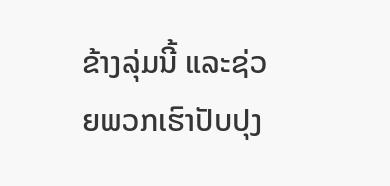ຂ້າງລຸ່ມນີ້ ແລະຊ່ວຍພວກເຮົາປັບປຸງ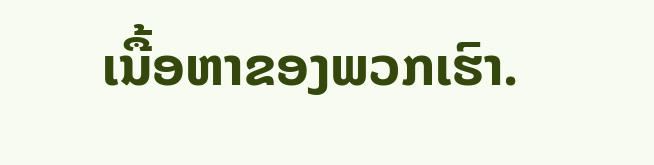ເນື້ອຫາຂອງພວກເຮົາ.